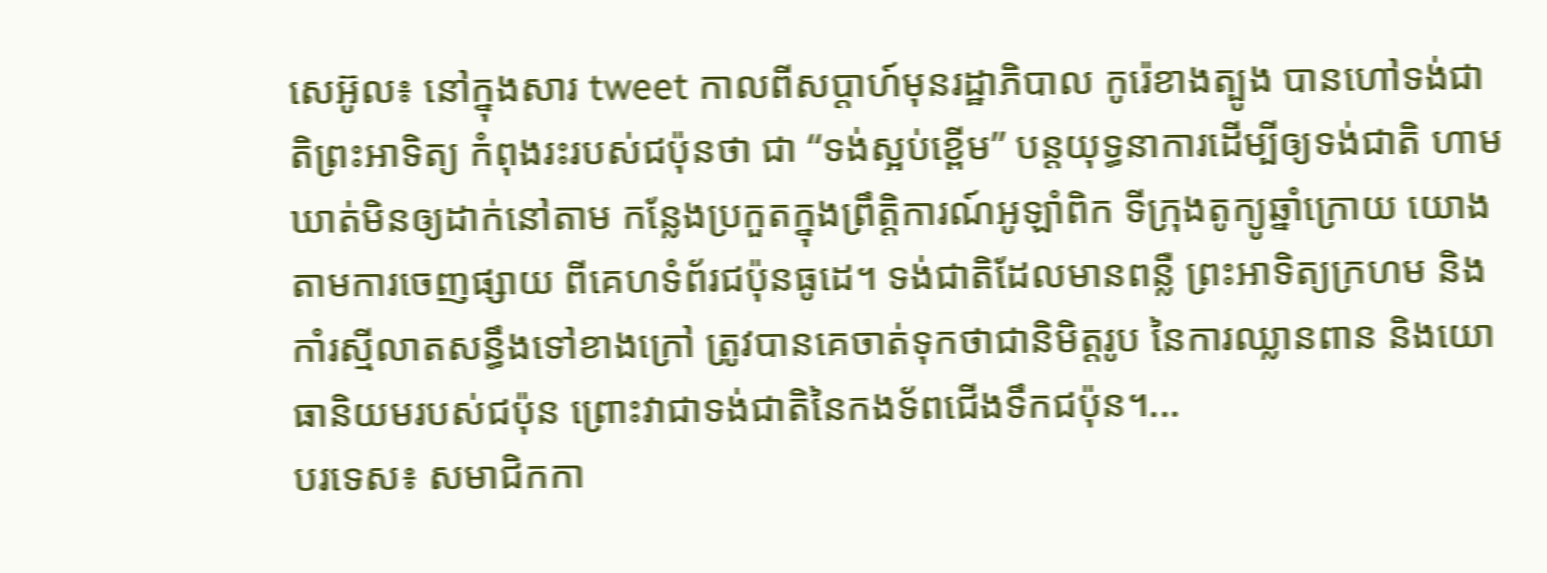សេអ៊ូល៖ នៅក្នុងសារ tweet កាលពីសប្តាហ៍មុនរដ្ឋាភិបាល កូរ៉េខាងត្បូង បានហៅទង់ជាតិព្រះអាទិត្យ កំពុងរះរបស់ជប៉ុនថា ជា “ទង់ស្អប់ខ្ពើម” បន្តយុទ្ធនាការដើម្បីឲ្យទង់ជាតិ ហាមឃាត់មិនឲ្យដាក់នៅតាម កន្លែងប្រកួតក្នុងព្រឹត្តិការណ៍អូឡាំពិក ទីក្រុងតូក្យូឆ្នាំក្រោយ យោងតាមការចេញផ្សាយ ពីគេហទំព័រជប៉ុនធូដេ។ ទង់ជាតិដែលមានពន្លឺ ព្រះអាទិត្យក្រហម និងកាំរស្មីលាតសន្ធឹងទៅខាងក្រៅ ត្រូវបានគេចាត់ទុកថាជានិមិត្តរូប នៃការឈ្លានពាន និងយោធានិយមរបស់ជប៉ុន ព្រោះវាជាទង់ជាតិនៃកងទ័ពជើងទឹកជប៉ុន។...
បរទេស៖ សមាជិកកា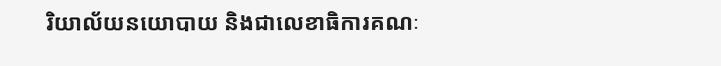រិយាល័យនយោបាយ និងជាលេខាធិការគណៈ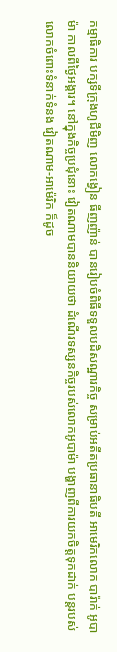កម្មាធិការ បក្សទីក្រុងហូជីមិញ លោកង្វៀន ធីញញ៉ាន់ បានរៀបចំពិធីទទួលបដិសណ្ឋារកិច្ច សម្រាប់អតីតប្រធានាធិបតី អាមេរិកលោក បារ៉ាក់ អូបាម៉ា កាលពីថ្ងៃអង្គារ។ នៅក្នុងកិច្ចប្រជុំនោះ វៀតណាមបាននិយាយថា ដំណើរទស្សនកិច្ចរបស់លោកអូបាម៉ា បង្ហាញពីការយកចិត្តទុកដាក់ បន្តរបស់លោកចំពោះទំនាក់ទំនង វៀតណាម-អាម៉េរិក ក៏ដូច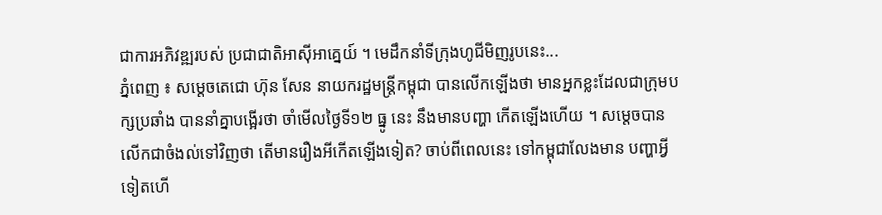ជាការអភិវឌ្ឍរបស់ ប្រជាជាតិអាស៊ីអាគ្នេយ៍ ។ មេដឹកនាំទីក្រុងហូជីមិញរូបនេះ...
ភ្នំពេញ ៖ សម្តេចតេជោ ហ៊ុន សែន នាយករដ្ឋមន្រ្តីកម្ពុជា បានលើកឡើងថា មានអ្នកខ្លះដែលជាក្រុមបក្សប្រឆាំង បាននាំគ្នាបង្អើរថា ចាំមើលថ្ងៃទី១២ ធ្នូ នេះ នឹងមានបញ្ហា កើតឡើងហើយ ។ សម្តេចបានលើកជាចំងល់ទៅវិញថា តើមានរឿងអីកើតឡើងទៀត? ចាប់ពីពេលនេះ ទៅកម្ពុជាលែងមាន បញ្ហាអ្វីទៀតហើ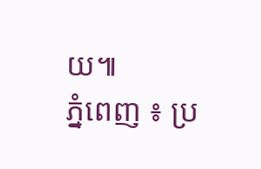យ៕
ភ្នំពេញ ៖ ប្រ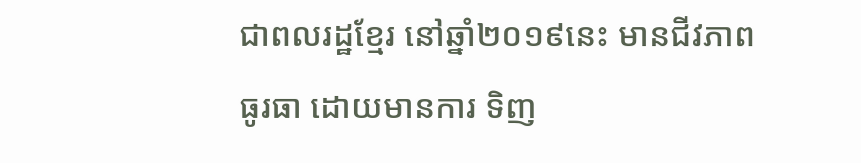ជាពលរដ្ឋខ្មែរ នៅឆ្នាំ២០១៩នេះ មានជីវភាពធូរធា ដោយមានការ ទិញ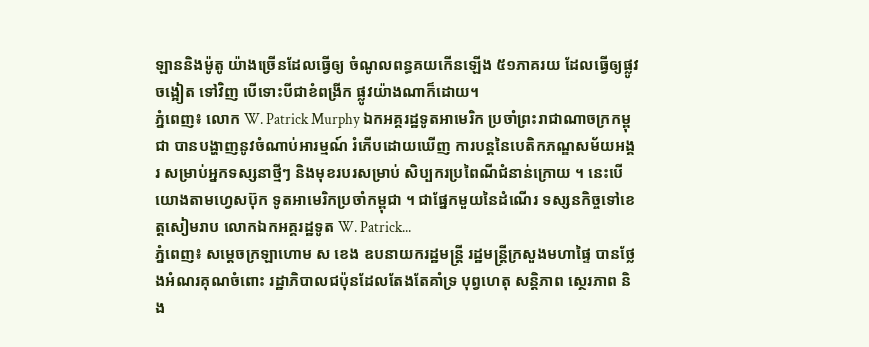ឡាននិងម៉ូតូ យ៉ាងច្រើនដែលធ្វើឲ្យ ចំណូលពន្ធគយកើនឡើង ៥១ភាគរយ ដែលធ្វើឲ្យផ្លូវចង្អៀត ទៅវិញ បើទោះបីជាខំពង្រីក ផ្លូវយ៉ាងណាក៏ដោយ។
ភ្នំពេញ៖ លោក W. Patrick Murphy ឯកអគ្គរដ្ឋទូតអាមេរិក ប្រចាំព្រះរាជាណាចក្រកម្ពុជា បានបង្ហាញនូវចំណាប់អារម្មណ៍ រំភើបដោយឃើញ ការបន្តនៃបេតិកភណ្ឌសម័យអង្គរ សម្រាប់អ្នកទស្សនាថ្មីៗ និងមុខរបរសម្រាប់ សិប្បករប្រពៃណីជំនាន់ក្រោយ ។ នេះបើយោងតាមហ្វេសប៊ុក ទូតអាមេរិកប្រចាំកម្ពុជា ។ ជាផ្នែកមួយនៃដំណើរ ទស្សនកិច្ចទៅខេត្តសៀមរាប លោកឯកអគ្គរដ្ឋទូត W. Patrick...
ភ្នំពេញ៖ សម្ដេចក្រឡាហោម ស ខេង ឧបនាយករដ្ឋមន្ដ្រី រដ្ឋមន្ដ្រីក្រសួងមហាផ្ទៃ បានថ្លែងអំណរគុណចំពោះ រដ្ឋាភិបាលជប៉ុនដែលតែងតែគាំទ្រ បុព្វហេតុ សន្ដិភាព ស្ថេរភាព និង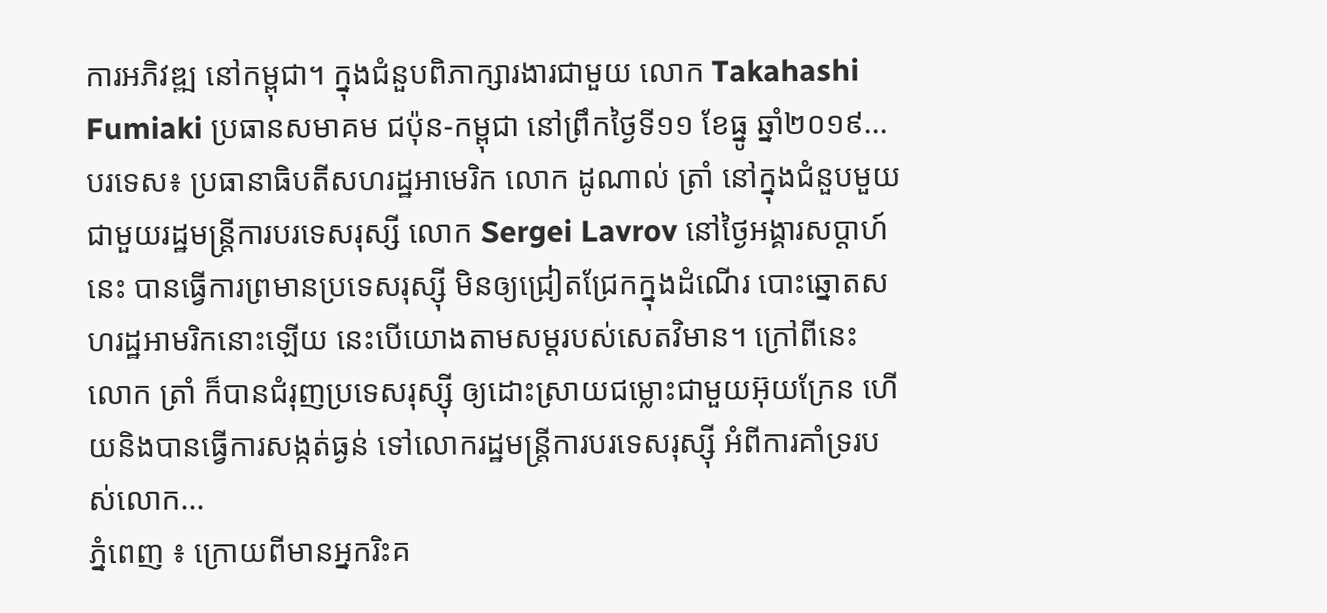ការអភិវឌ្ឍ នៅកម្ពុជា។ ក្នុងជំនួបពិភាក្សារងារជាមួយ លោក Takahashi Fumiaki ប្រធានសមាគម ជប៉ុន-កម្ពុជា នៅព្រឹកថ្ងៃទី១១ ខែធ្នូ ឆ្នាំ២០១៩...
បរទេស៖ ប្រធានាធិបតីសហរដ្ឋអាមេរិក លោក ដូណាល់ ត្រាំ នៅក្នុងជំនួបមួយជាមួយរដ្ឋមន្ត្រីការបរទេសរុស្សី លោក Sergei Lavrov នៅថ្ងៃអង្គារសប្ដាហ៍នេះ បានធ្វើការព្រមានប្រទេសរុស្ស៊ី មិនឲ្យជ្រៀតជ្រែកក្នុងដំណើរ បោះឆ្នោតសហរដ្ឋអាមរិកនោះឡើយ នេះបើយោងតាមសម្តរបស់សេតវិមាន។ ក្រៅពីនេះ លោក ត្រាំ ក៏បានជំរុញប្រទេសរុស្ស៊ី ឲ្យដោះស្រាយជម្លោះជាមួយអ៊ុយក្រែន ហើយនិងបានធ្វើការសង្កត់ធ្ងន់ ទៅលោករដ្ឋមន្រ្តីការបរទេសរុស្ស៊ី អំពីការគាំទ្ររបស់លោក...
ភ្នំពេញ ៖ ក្រោយពីមានអ្នករិះគ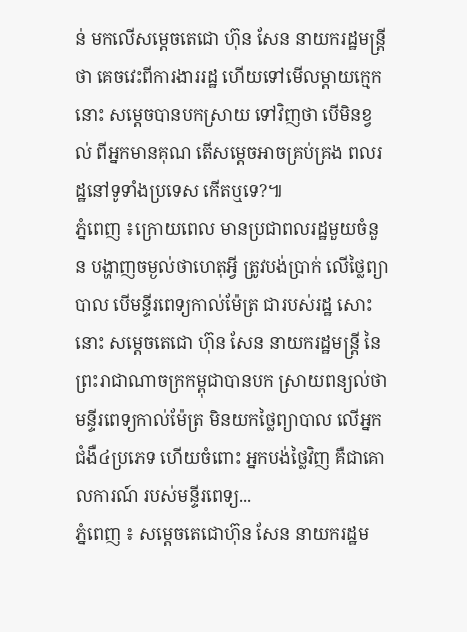ន់ មកលើសម្តេចតេជោ ហ៊ុន សែន នាយករដ្ឋមន្រ្តីថា គេចវេះពីការងាររដ្ឋ ហើយទៅមើលម្តាយក្មេកនោះ សម្តេចបានបកស្រាយ ទៅវិញថា បើមិនខ្វល់ ពីអ្នកមានគុណ តើសម្តេចអាចគ្រប់គ្រង ពលរដ្ឋនៅទូទាំងប្រទេស កើតឬទេ?៕
ភ្នំពេញ ៖ក្រោយពេល មានប្រជាពលរដ្ឋមួយចំនួន បង្ហាញចម្ងល់ថាហេតុអ្វី ត្រូវបង់ប្រាក់ លើថ្លៃព្យាបាល បើមន្ទីរពេទ្យកាល់ម៉ែត្រ ជារបស់រដ្ឋ សោះនោះ សម្តេចតេជោ ហ៊ុន សែន នាយករដ្ឋមន្ត្រី នៃព្រះរាជាណាចក្រកម្ពុជាបានបក ស្រាយពន្យល់ថា មន្ទីរពេទ្យកាល់ម៉ែត្រ មិនយកថ្លៃព្យាបាល លើអ្នកជំងឺ៤ប្រភេទ ហើយចំពោះ អ្នកបង់ថ្លៃវិញ គឺជាគោលការណ៍ របស់មន្ទីរពេទ្យ...
ភ្នំពេញ ៖ សម្តេចតេជោហ៊ុន សែន នាយករដ្ឋម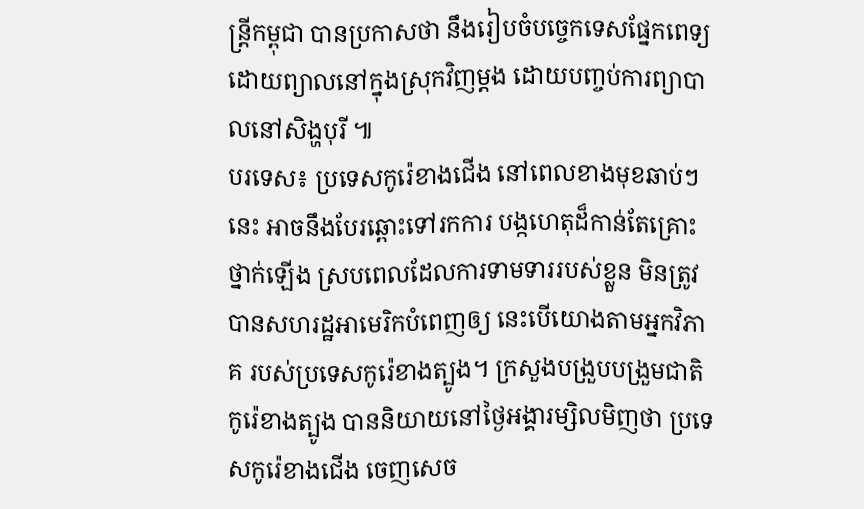ន្រ្តីកម្ពុជា បានប្រកាសថា នឹងរៀបចំបច្ចេកទេសផ្នែកពេទ្យដោយព្យាលនៅក្នុងស្រុកវិញម្តង ដោយបញ្ចប់ការព្យាបាលនៅសិង្ហបុរី ៕
បរទេស៖ ប្រទេសកូរ៉េខាងជើង នៅពេលខាងមុខឆាប់ៗនេះ អាចនឹងបែរឆ្ពោះទៅរកការ បង្កហេតុដ៏កាន់តែគ្រោះថ្នាក់ឡើង ស្របពេលដែលការទាមទាររបស់ខ្លួន មិនត្រូវបានសហរដ្ឋអាមេរិកបំពេញឲ្យ នេះបើយោងតាមអ្នកវិភាគ របស់ប្រទេសកូរ៉េខាងត្បូង។ ក្រសួងបង្រួបបង្រួមជាតិកូរ៉េខាងត្បូង បាននិយាយនៅថ្ងៃអង្គារម្សិលមិញថា ប្រទេសកូរ៉េខាងជើង ចេញសេច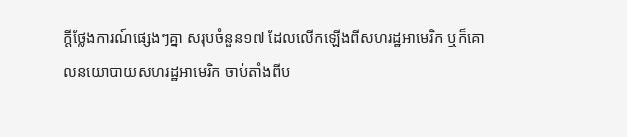ក្តីថ្លែងការណ៍ផ្សេងៗគ្នា សរុបចំនួន១៧ ដែលលើកឡើងពីសហរដ្ឋអាមេរិក ឬក៏គោលនយោបាយសហរដ្ឋអាមេរិក ចាប់តាំងពីប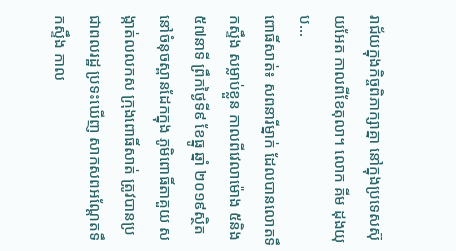រាជ័យក្នុងកិច្ចពិភាក្សាគ្នា នៅក្នុងប្រទេសស៊ុយអែត កាលពីខែតុលា។ លោក គីម ដុងយុប...
ពោធិ៍សាត់៖ សពនារីម្នាក់ ដែលបានលោតទឹកស្ទឹង សម្លាប់ខ្លួន កាលពីវេលាម៉ោង ៥និង៥៧នាទី ព្រឹកថ្ងៃទី៩ ខែធ្នូ ឆ្នាំ ២០១៩ស្ថិតនៅចំនុចស្ពានដែកក្នុង ភូមិពោធិ៍តាគួយ សង្កាត់លលកស ក្រុងពោធិ៍សាត់ ត្រូវបានប្រជាពលរដ្ឋ ប្រទះឃើញ សាកសពអណ្តែតទឹកស្ទឹង កាល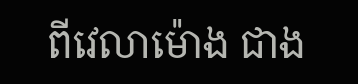ពីវេលាម៉ោង ជាង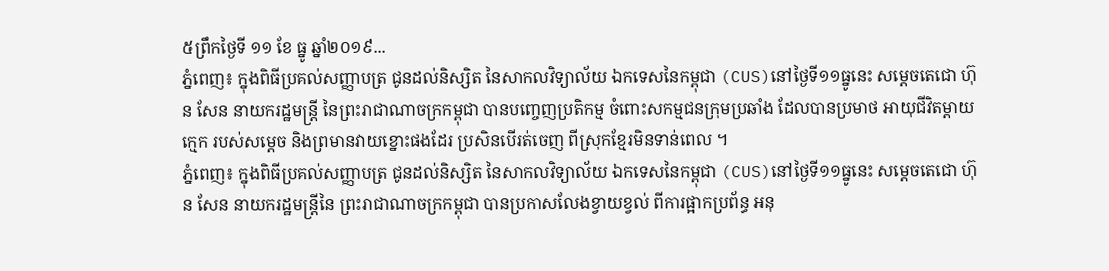៥ព្រឹកថ្ងៃទី ១១ ខែ ធ្នូ ឆ្នាំ២០១៩...
ភ្នំពេញ៖ ក្នុងពិធីប្រគល់សញ្ញាបត្រ ជូនដល់និស្សិត នៃសាកលវិទ្យាល័យ ឯកទេសនៃកម្ពុជា (CUS)នៅថ្ងៃទី១១ធ្នូនេះ សម្តេចតេជោ ហ៊ុន សែន នាយករដ្ឋមន្ត្រី នៃព្រះរាជាណាចក្រកម្ពុជា បានបញ្ចេញប្រតិកម្ម ចំពោះសកម្មជនក្រុមប្រឆាំង ដែលបានប្រមាថ អាយុជីវិតម្ដាយក្មេក របស់សម្ដេច និងព្រមានវាយខ្នោះផងដែរ ប្រសិនបើរត់ចេញ ពីស្រុកខ្មែរមិនទាន់ពេល ។
ភ្នំពេញ៖ ក្នុងពិធីប្រគល់សញ្ញាបត្រ ជូនដល់និស្សិត នៃសាកលវិទ្យាល័យ ឯកទេសនៃកម្ពុជា (CUS)នៅថ្ងៃទី១១ធ្នូនេះ សម្តេចតេជោ ហ៊ុន សែន នាយករដ្ឋមន្ត្រីនៃ ព្រះរាជាណាចក្រកម្ពុជា បានប្រកាសលែងខ្វាយខ្វល់ ពីការផ្អាកប្រព័ន្ធ អនុ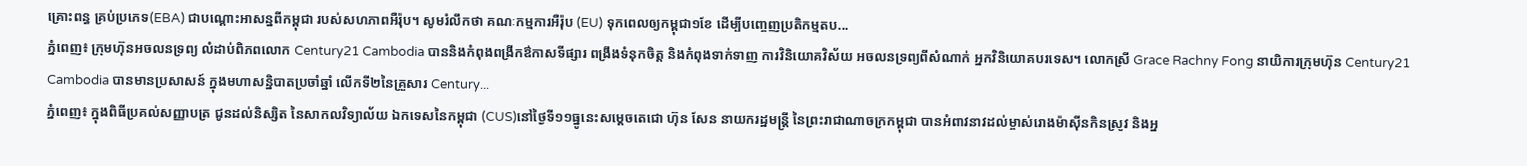គ្រោះពន្ធ គ្រប់ប្រភេទ(EBA) ជាបណ្តោះអាសន្នពីកម្ពុជា របស់សហភាពអឺរ៉ុប។ សូមរំលឹកថា គណៈកម្មការអឺរ៉ុប (EU) ទុកពេលឲ្យកម្ពុជា១ខែ ដើម្បីបញ្ចេញប្រតិកម្មតប...
ភ្នំពេញ៖ ក្រុមហ៊ុនអចលនទ្រព្យ លំដាប់ពិភពលោក Century21 Cambodia បាននិងកំពុងពង្រីកឳកាសទីផ្សារ ពង្រឹងទំនុកចិត្ត និងកំពុងទាក់ទាញ ការវិនិយោគវិស័យ អចលនទ្រព្យពីសំណាក់ អ្នកវិនិយោគបរទេស។ លោកស្រី Grace Rachny Fong នាយិការក្រុមហ៊ុន Century21 Cambodia បានមានប្រសាសន៍ ក្នុងមហាសន្និបាតប្រចាំឆ្នាំ លើកទី២នៃគ្រួសារ Century...
ភ្នំពេញ៖ ក្នុងពិធីប្រគល់សញ្ញាបត្រ ជូនដល់និស្សិត នៃសាកលវិទ្យាល័យ ឯកទេសនៃកម្ពុជា (CUS)នៅថ្ងៃទី១១ធ្នូនេះសម្តេចតេជោ ហ៊ុន សែន នាយករដ្ឋមន្ត្រី នៃព្រះរាជាណាចក្រកម្ពុជា បានអំពាវនាវដល់ម្ចាស់រោងម៉ាស៊ីនកិនស្រូវ និងអ្ន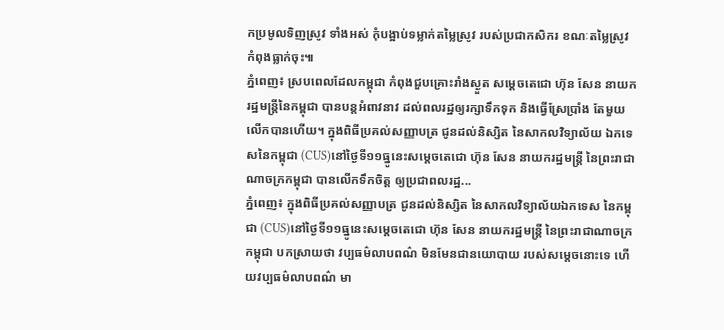កប្រមូលទិញស្រូវ ទាំងអស់ កុំបង្អាប់ទម្លាក់តម្លៃស្រូវ របស់ប្រជាកសិករ ខណៈតម្លៃស្រូវ កំពុងធ្លាក់ចុះ៕
ភ្នំពេញ៖ ស្របពេលដែលកម្ពុជា កំពុងជួបគ្រោះរាំងស្ងួត សម្ដេចតេជោ ហ៊ុន សែន នាយករដ្ឋមន្រ្តីនៃកម្ពុជា បានបន្តអំពាវនាវ ដល់ពលរដ្ឋឲ្យរក្សាទឹកទុក និងធ្វើស្រែប្រាំង តែមួយលើកបានហើយ។ ក្នុងពិធីប្រគល់សញ្ញាបត្រ ជូនដល់និស្សិត នៃសាកលវិទ្យាល័យ ឯកទេសនៃកម្ពុជា (CUS)នៅថ្ងៃទី១១ធ្នូនេះសម្តេចតេជោ ហ៊ុន សែន នាយករដ្ឋមន្ត្រី នៃព្រះរាជាណាចក្រកម្ពុជា បានលើកទឹកចិត្ត ឲ្យប្រជាពលរដ្ឋ...
ភ្នំពេញ៖ ក្នុងពិធីប្រគល់សញ្ញាបត្រ ជូនដល់និស្សិត នៃសាកលវិទ្យាល័យឯកទេស នៃកម្ពុជា (CUS)នៅថ្ងៃទី១១ធ្នូនេះសម្តេចតេជោ ហ៊ុន សែន នាយករដ្ឋមន្ត្រី នៃព្រះរាជាណាចក្រកម្ពុជា បកស្រាយថា វប្បធម៌លាបពណ៌ មិនមែនជានយោបាយ របស់សម្ដេចនោះទេ ហើយវប្បធម៌លាបពណ៌ មា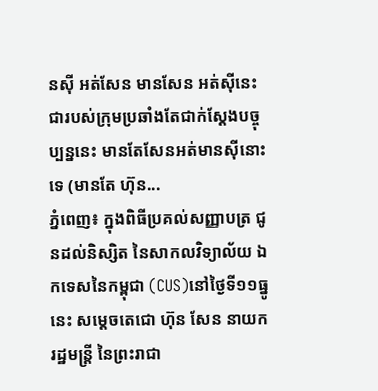នស៊ី អត់សែន មានសែន អត់ស៊ីនេះជារបស់ក្រុមប្រឆាំងតែជាក់ស្ដែងបច្ចុប្បន្ននេះ មានតែសែនអត់មានស៊ីនោះទេ (មានតែ ហ៊ុន...
ភ្នំពេញ៖ ក្នុងពិធីប្រគល់សញ្ញាបត្រ ជូនដល់និស្សិត នៃសាកលវិទ្យាល័យ ឯកទេសនៃកម្ពុជា (CUS)នៅថ្ងៃទី១១ធ្នូនេះ សម្តេចតេជោ ហ៊ុន សែន នាយករដ្ឋមន្ត្រី នៃព្រះរាជា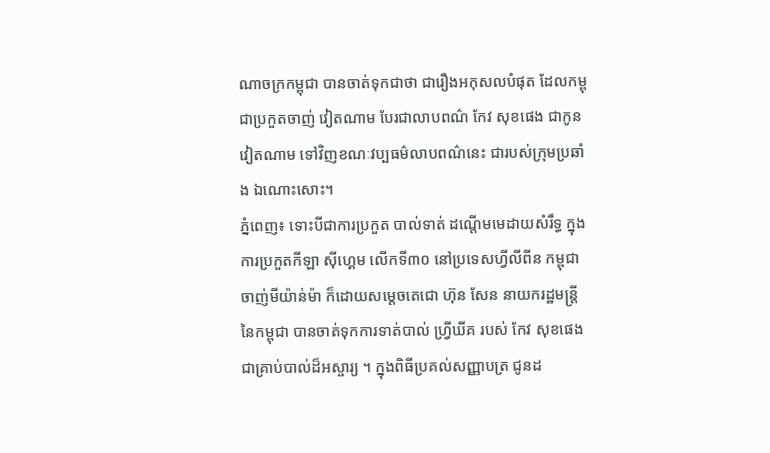ណាចក្រកម្ពុជា បានចាត់ទុកជាថា ជារឿងអកុសលបំផុត ដែលកម្ពុជាប្រកួតចាញ់ វៀតណាម បែរជាលាបពណ៌ កែវ សុខផេង ជាកូនវៀតណាម ទៅវិញខណៈវប្បធម៌លាបពណ៌នេះ ជារបស់ក្រុមប្រឆាំង ឯណោះសោះ។
ភ្នំពេញ៖ ទោះបីជាការប្រកួត បាល់ទាត់ ដណ្ដើមមេដាយសំរឹទ្ធ ក្នុងការប្រកួតកីឡា ស៊ីហ្គេម លើកទី៣០ នៅប្រទេសហ្វីលីពីន កម្ពុជាចាញ់មីយ៉ាន់ម៉ា ក៏ដោយសម្ដេចតេជោ ហ៊ុន សែន នាយករដ្ឋមន្រ្តីនៃកម្ពុជា បានចាត់ទុកការទាត់បាល់ ហ្វ្រីឃីគ របស់ កែវ សុខផេង ជាគ្រាប់បាល់ដ៏អស្ចារ្យ ។ ក្នុងពិធីប្រគល់សញ្ញាបត្រ ជូនដ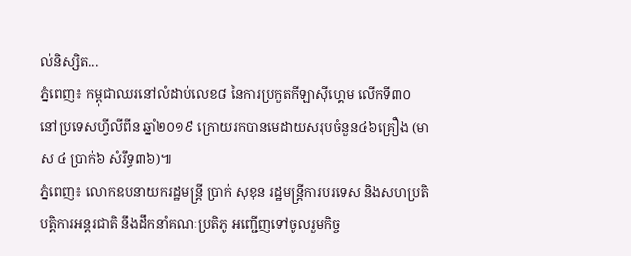ល់និស្សិត...
ភ្នំពេញ៖ កម្ពុជាឈរនៅលំដាប់លេខ៨ នៃការប្រកួតកីឡាស៊ីហ្គេម លើកទី៣០ នៅប្រទេសហ្វីលីពីន ឆ្នាំ២០១៩ ក្រោយរកបានមេដាយសរុបចំនួន៤៦គ្រឿង (មាស ៤ ប្រាក់៦ សំរឹទ្ធ៣៦)៕
ភ្នំពេញ៖ លោកឧបនាយករដ្ឋមន្រ្តី ប្រាក់ សុខុន រដ្ឋមន្រ្តីការបរទេស និងសហប្រតិបត្តិការអន្តរជាតិ នឹងដឹកនាំគណៈប្រតិភូ អញ្ជើញទៅចូលរួមកិច្ច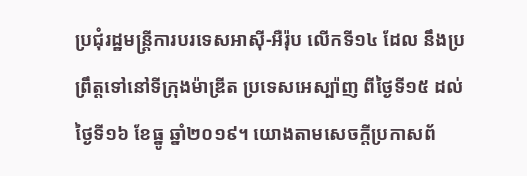ប្រជុំរដ្ឋមន្រ្តីការបរទេសអាស៊ី-អឺរ៉ុប លើកទី១៤ ដែល នឹងប្រព្រឹត្តទៅនៅទីក្រុងម៉ាឌ្រីត ប្រទេសអេស្ប៉ាញ ពីថ្ងៃទី១៥ ដល់ថ្ងៃទី១៦ ខែធ្នូ ឆ្នាំ២០១៩។ យោងតាមសេចក្តីប្រកាសព័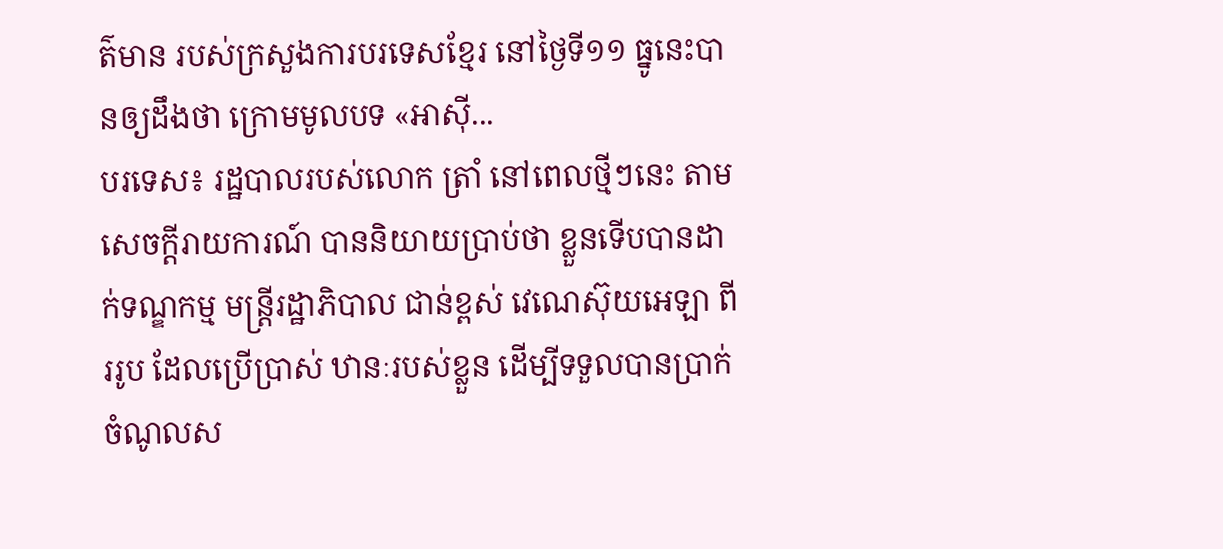ត៌មាន របស់ក្រសួងការបរទេសខ្មែរ នៅថ្ងៃទី១១ ធ្នូនេះបានឲ្យដឹងថា ក្រោមមូលបទ «អាស៊ី...
បរទេស៖ រដ្ឋបាលរបស់លោក ត្រាំ នៅពេលថ្មីៗនេះ តាមសេចក្តីរាយការណ៍ បាននិយាយប្រាប់ថា ខ្លួនទើបបានដាក់ទណ្ឌកម្ម មន្ត្រីរដ្ឋាភិបាល ជាន់ខ្ពស់ វេណេស៊ុយអេឡា ពីររូប ដែលប្រើប្រាស់ ឋានៈរបស់ខ្លួន ដើម្បីទទួលបានប្រាក់ ចំណូលស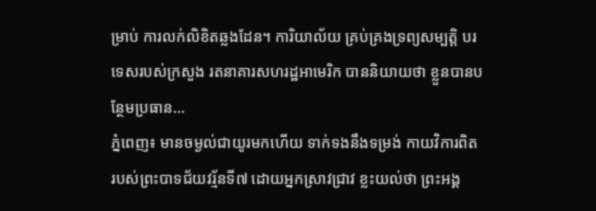ម្រាប់ ការលក់លិខិតឆ្លងដែន។ ការិយាល័យ គ្រប់គ្រងទ្រព្យសម្បត្តិ បរទេសរបស់ក្រសួង រតនាគារសហរដ្ឋអាមេរិក បាននិយាយថា ខ្លួនបានបន្ថែមប្រធាន...
ភ្នំពេញ៖ មានចម្ងល់ជាយូរមកហើយ ទាក់ទងនឹងទម្រង់ កាយវិការពិត របស់ព្រះបាទជ័យវរ្ម័នទី៧ ដោយអ្នកស្រាវជ្រាវ ខ្លះយល់ថា ព្រះអង្គ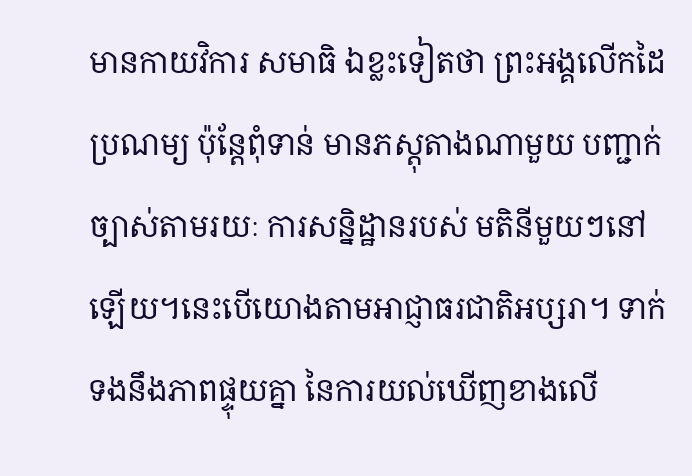មានកាយវិការ សមាធិ ឯខ្លះទៀតថា ព្រះអង្គលើកដៃប្រណម្យ ប៉ុន្តែពុំទាន់ មានភស្តុតាងណាមួយ បញ្ជាក់ច្បាស់តាមរយៈ ការសន្និដ្ឋានរបស់ មតិនីមួយៗនៅឡើយ។នេះបើយោងតាមអាជ្ញាធរជាតិអប្សរា។ ទាក់ទងនឹងភាពផ្ទុយគ្នា នៃការយល់ឃើញខាងលើ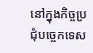នៅក្នុងកិច្ចប្រជុំបច្ចេកទេស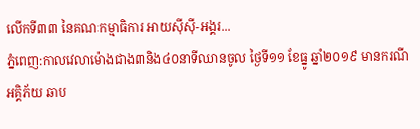លើកទី៣៣ នៃគណៈកម្មាធិការ អាយស៊ីស៊ី-អង្គរ...
ភ្នំពេញ:កាលវេលាម៉ោងជាង៣និង៤០នាទីឈានចូល ថ្ងៃទី១១ ខែធ្នូ ឆ្នាំ២០១៩ មានករណីអគ្គិភ័យ ឆាប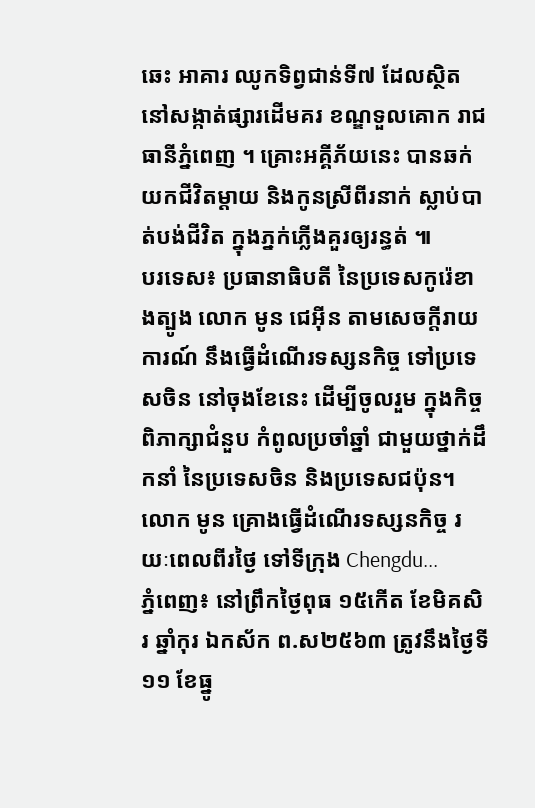ឆេះ អាគារ ឈូកទិព្វជាន់ទី៧ ដែលស្ថិតនៅសង្កាត់ផ្សារដើមគរ ខណ្ឌទួលគោក រាជធានីភ្នំពេញ ។ គ្រោះអគ្គីភ័យនេះ បានឆក់យកជីវិតម្ដាយ និងកូនស្រីពីរនាក់ ស្លាប់បាត់បង់ជីវិត ក្នុងភ្នក់ភ្លើងគួរឲ្យរន្ធត់ ៕
បរទេស៖ ប្រធានាធិបតី នៃប្រទេសកូរ៉េខាងត្បូង លោក មូន ជេអ៊ីន តាមសេចក្តីរាយការណ៍ នឹងធ្វើដំណើរទស្សនកិច្ច ទៅប្រទេសចិន នៅចុងខែនេះ ដើម្បីចូលរួម ក្នុងកិច្ចពិភាក្សាជំនួប កំពូលប្រចាំឆ្នាំ ជាមួយថ្នាក់ដឹកនាំ នៃប្រទេសចិន និងប្រទេសជប៉ុន។ លោក មូន គ្រោងធ្វើដំណើរទស្សនកិច្ច រយៈពេលពីរថ្ងៃ ទៅទីក្រុង Chengdu...
ភ្នំពេញ៖ នៅព្រឹកថ្ងៃពុធ ១៥កើត ខែមិគសិរ ឆ្នាំកុរ ឯកស័ក ព.ស២៥៦៣ ត្រូវនឹងថ្ងៃទី១១ ខែធ្នូ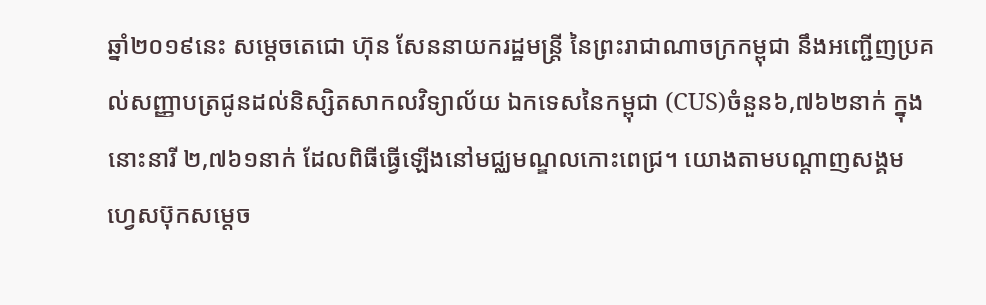ឆ្នាំ២០១៩នេះ សម្តេចតេជោ ហ៊ុន សែននាយករដ្ឋមន្ត្រី នៃព្រះរាជាណាចក្រកម្ពុជា នឹងអញ្ជើញប្រគល់សញ្ញាបត្រជូនដល់និស្សិតសាកលវិទ្យាល័យ ឯកទេសនៃកម្ពុជា (CUS)ចំនួន៦,៧៦២នាក់ ក្នុងនោះនារី ២,៧៦១នាក់ ដែលពិធីធ្វើឡើងនៅមជ្ឈមណ្ឌលកោះពេជ្រ។ យោងតាមបណ្ដាញសង្គម ហ្វេសប៊ុកសម្ដេច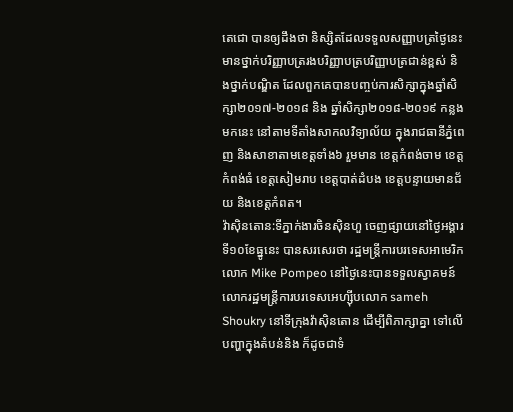តេជោ បានឲ្យដឹងថា និស្សិតដែលទទួលសញ្ញាបត្រថ្ងៃនេះ មានថ្នាក់បរិញ្ញាបត្ររងបរិញ្ញាបត្របរិញ្ញាបត្រជាន់ខ្ពស់ និងថ្នាក់បណ្ឌិត ដែលពួកគេបានបញ្ចប់ការសិក្សាក្នុងឆ្នាំសិក្សា២០១៧-២០១៨ និង ឆ្នាំសិក្សា២០១៨-២០១៩ កន្លងមកនេះ នៅតាមទីតាំងសាកលវិទ្យាល័យ ក្នុងរាជធានីភ្នំពេញ និងសាខាតាមខេត្តទាំង៦ រួមមាន ខេត្តកំពង់ចាម ខេត្តកំពង់ធំ ខេត្តសៀមរាប ខេត្តបាត់ដំបង ខេត្តបន្ទាយមានជ័យ និងខេត្តកំពត។
វ៉ាស៊ិនតោន:ទីភ្នាក់ងារចិនស៊ិនហួ ចេញផ្សាយនៅថ្ងៃអង្គារ ទី១០ខែធ្នូនេះ បានសរសេរថា រដ្ឋមន្ត្រីការបរទេសអាមេរិក លោក Mike Pompeo នៅថ្ងៃនេះបានទទួលស្វាគមន៍ លោករដ្ឋមន្ត្រីការបរទេសអេហ្ស៊ីបលោក sameh Shoukry នៅទីក្រុងវ៉ាស៊ិនតោន ដើម្បីពិភាក្សាគ្នា ទៅលើបញ្ហាក្នុងតំបន់និង ក៏ដូចជាទំ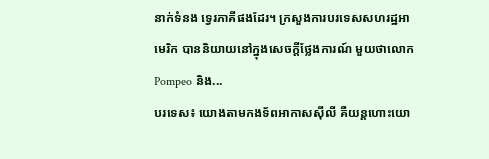នាក់ទំនង ទ្វេរភាគីផងដែរ។ ក្រសួងការបរទេសសហរដ្ឋអាមេរិក បាននិយាយនៅក្នុងសេចក្តីថ្លែងការណ៍ មួយថាលោក Pompeo និង...
បរទេស៖ យោងតាមកងទ័ពអាកាសស៊ីលី គឺយន្តហោះយោ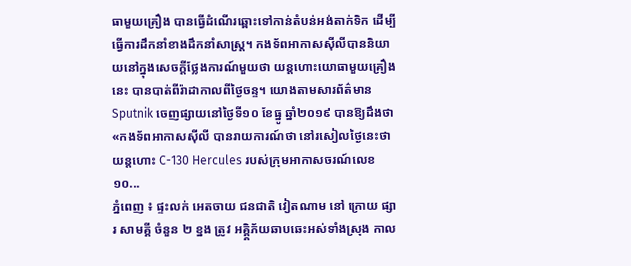ធាមួយគ្រឿង បានធ្វើដំណើរឆ្ពោះទៅកាន់តំបន់អង់តាក់ទិក ដើម្បីធ្វើការដឹកនាំខាងដឹកនាំសាស្ត្រ។ កងទ័ពអាកាសស៊ីលីបាននិយាយនៅក្នុងសេចក្តីថ្លែងការណ៍មួយថា យន្តហោះយោធាមួយគ្រឿងនេះ បានបាត់ពីរ៉ាដាកាលពីថ្ងៃចន្ទ។ យោងតាមសារព័ត៌មាន Sputnik ចេញផ្សាយនៅថ្ងៃទី១០ ខែធ្នូ ឆ្នាំ២០១៩ បានឱ្យដឹងថា «កងទ័ពអាកាសស៊ីលី បានរាយការណ៍ថា នៅរសៀលថ្ងៃនេះថា យន្តហោះ C-130 Hercules របស់ក្រុមអាកាសចរណ៍លេខ ១០...
ភ្នំពេញ ៖ ផ្ទះលក់ អេតចាយ ជនជាតិ វៀតណាម នៅ ក្រោយ ផ្សារ សាមគ្គី ចំនួន ២ ខ្នង ត្រូវ អគ្គិ្គភ័យឆាបឆេះអស់ទាំងស្រុង កាល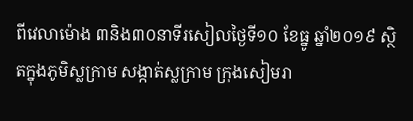ពីវេលាម៉ោង ៣និង៣០នាទីរសៀលថ្ងៃទី១០ ខែធ្នូ ឆ្នាំ២០១៩ ស្ថិតក្នុងភូមិស្លក្រាម សង្កាត់ស្លក្រាម ក្រុងសៀមរា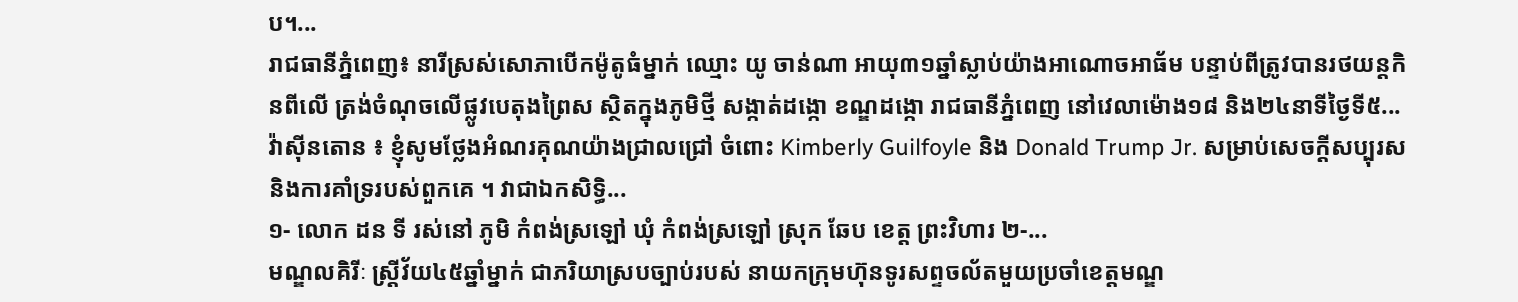ប។...
រាជធានីភ្នំពេញ៖ នារីស្រស់សោភាបើកម៉ូតូធំម្នាក់ ឈ្មោះ យូ ចាន់ណា អាយុ៣១ឆ្នាំស្លាប់យ៉ាងអាណោចអាធ័ម បន្ទាប់ពីត្រូវបានរថយន្តកិនពីលើ ត្រង់ចំណុចលើផ្លូវបេតុងព្រៃស ស្ថិតក្នុងភូមិថ្មី សង្កាត់ដង្កោ ខណ្ឌដង្កោ រាជធានីភ្នំពេញ នៅវេលាម៉ោង១៨ និង២៤នាទីថ្ងៃទី៥...
វ៉ាស៊ីនតោន ៖ ខ្ញុំសូមថ្លែងអំណរគុណយ៉ាងជ្រាលជ្រៅ ចំពោះ Kimberly Guilfoyle និង Donald Trump Jr. សម្រាប់សេចក្តីសប្បុរស និងការគាំទ្ររបស់ពួកគេ ។ វាជាឯកសិទ្ធិ...
១- លោក ដន ទី រស់នៅ ភូមិ កំពង់ស្រឡៅ ឃុំ កំពង់ស្រឡៅ ស្រុក ឆែប ខេត្ត ព្រះវិហារ ២-...
មណ្ឌលគិរីៈ ស្ត្រីវ័យ៤៥ឆ្នាំម្នាក់ ជាភរិយាស្របច្បាប់របស់ នាយកក្រុមហ៊ុនទូរសព្ទចល័តមួយប្រចាំខេត្តមណ្ឌ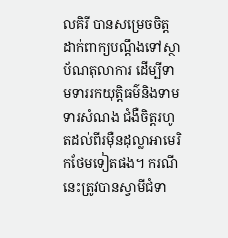លគិរី បានសម្រេចចិត្តដាក់ពាក្យបណ្តឹងទៅស្ថាប័ណតុលាការ ដើម្បីទាមទាររកយុត្តិធម៌និងទាមទារសំណង ជំងឺចិត្តរហូតដល់ពីរម៉ឺនដុល្លាអាមេរិកថែមទៀតផង។ ករណីនេះត្រូវបានស្វាមីជំទា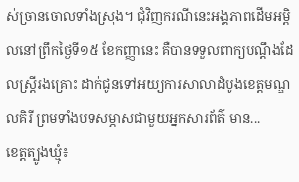ស់ច្រានចោលទាំងស្រុង។ ជុំវិញករណីនេះអង្គភាពដើមអម្ពិលនៅព្រឹកថ្ងៃទី១៥ ខែកញ្ញានេះ គឺបានទទួលពាក្យបណ្តឹងដែលស្ត្រីរងគ្រោះ ដាក់ជូនទៅអយ្យការសាលាដំបូងខេត្តមណ្ឌលគិរី ព្រមទាំងបទសម្ភាសជាមួយអ្នកសារព័ត៌ មាន...
ខេត្តត្បូងឃ្មុំ៖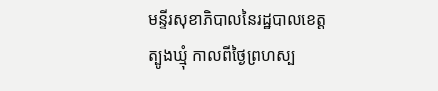មន្ទីរសុខាភិបាលនៃរដ្ឋបាលខេត្តត្បូងឃ្មុំ កាលពីថ្ងៃព្រហស្ប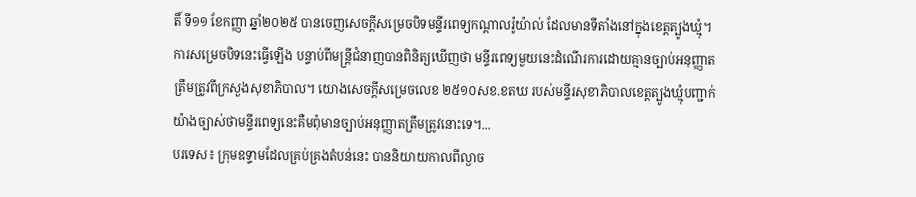តិ៍ ទី១១ ខែកញ្ញា ឆ្នាំ២០២៥ បានចេញសេចក្តីសម្រេចបិទមន្ទីរពេទ្យកណ្ដាលរ៉ូយ៉ាល់ ដែលមានទីតាំងនៅក្នុងខេត្តត្បូងឃ្មុំ។ ការសម្រេចបិទនេះធ្វើឡើង បន្ទាប់ពីមន្ត្រីជំនាញបានពិនិត្យឃើញថា មន្ទីរពេទ្យមួយនេះដំណើរការដោយគ្មានច្បាប់អនុញ្ញាតត្រឹមត្រូវពីក្រសួងសុខាភិបាល។ យោងសេចក្តីសម្រេចលេខ ២៥១០សខ.ខតឃ របស់មន្ទីរសុខាភិបាលខេត្តត្បូងឃ្មុំបញ្ជាក់យ៉ាងច្បាស់ថាមន្ទីរពេទ្យនេះគឺមពុំមានច្បាប់អនុញ្ញាតត្រឹមត្រូវនោះទេ។...
បរទេស៖ ក្រុមឧទ្ទាមដែលគ្រប់គ្រងតំបន់នេះ បាននិយាយកាលពីល្ងាច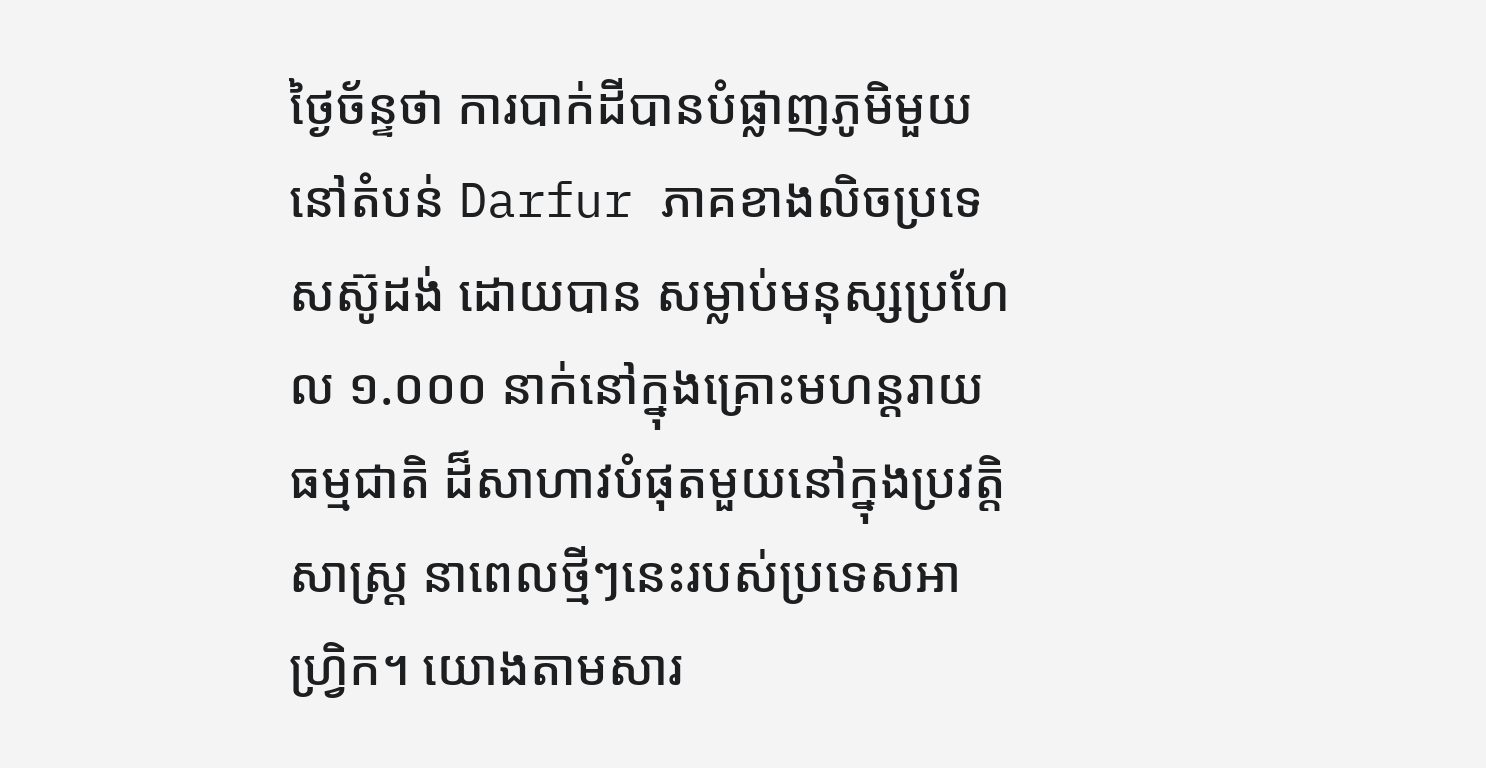ថ្ងៃច័ន្ទថា ការបាក់ដីបានបំផ្លាញភូមិមួយនៅតំបន់ Darfur ភាគខាងលិចប្រទេសស៊ូដង់ ដោយបាន សម្លាប់មនុស្សប្រហែល ១.០០០ នាក់នៅក្នុងគ្រោះមហន្តរាយធម្មជាតិ ដ៏សាហាវបំផុតមួយនៅក្នុងប្រវត្តិសាស្ត្រ នាពេលថ្មីៗនេះរបស់ប្រទេសអាហ្វ្រិក។ យោងតាមសារ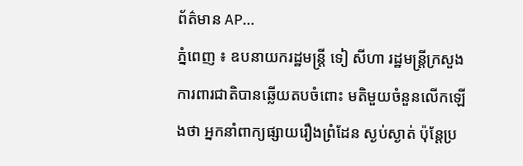ព័ត៌មាន AP...
ភ្នំពេញ ៖ ឧបនាយករដ្ឋមន្រ្តី ទៀ សីហា រដ្ឋមន្រ្តីក្រសួងការពារជាតិបានឆ្លើយតបចំពោះ មតិមួយចំនួនលើកឡើងថា អ្នកនាំពាក្យផ្សាយរឿងព្រំដែន ស្ងប់ស្ងាត់ ប៉ុន្តែប្រ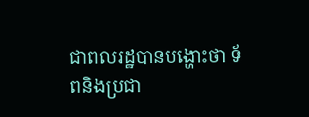ជាពលរដ្ឋបានបង្ហោះថា ទ័ពនិងប្រជា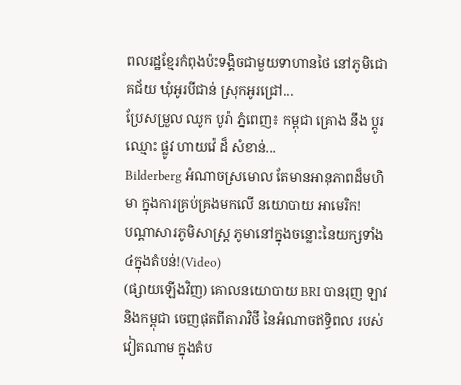ពលរដ្ឋខ្មែរកំពុងប៉ះទង្គិចជាមួយទាហានថៃ នៅភូមិជោគជ័យ ឃុំអូរបីជាន់ ស្រុកអូរជ្រៅ...
ប្រែសម្រួល ឈូក បូរ៉ា ភ្នំពេញ៖ កម្ពុជា គ្រោង នឹង ប្តូរ ឈ្មោះ ផ្លូវ ហាយវ៉េ ដ៏ សំខាន់...
Bilderberg អំណាចស្រមោល តែមានអានុភាពដ៏មហិមា ក្នុងការគ្រប់គ្រងមកលើ នយោបាយ អាមេរិក!
បណ្ដាសារភូមិសាស្រ្ត ភូមានៅក្នុងចន្លោះនៃយក្សទាំង៤ក្នុងតំបន់!(Video)
(ផ្សាយឡើងវិញ) គោលនយោបាយ BRI បានរុញ ឡាវនិងកម្ពុជា ចេញផុតពីតារាវិថី នៃអំណាចឥទ្ធិពល របស់វៀតណាម ក្នុងតំប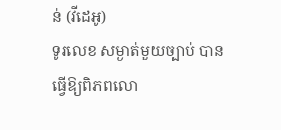ន់ (វីដេអូ)
ទូរលេខ សម្ងាត់មួយច្បាប់ បានធ្វើឱ្យពិភពលោ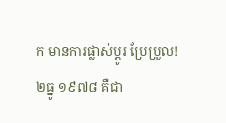ក មានការផ្លាស់ប្ដូរ ប្រែប្រួល!
២ធ្នូ ១៩៧៨ គឺជា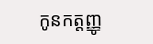កូនកត្តញ្ញូ